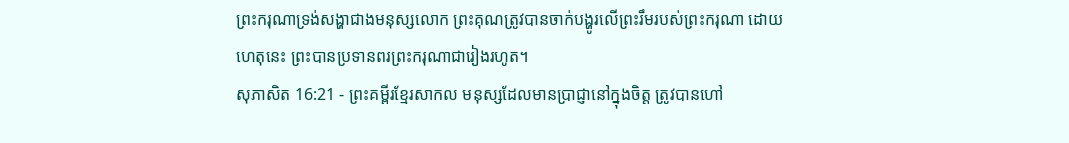ព្រះករុណាទ្រង់សង្ហាជាងមនុស្សលោក ព្រះគុណត្រូវបានចាក់បង្ហូរលើព្រះរឹមរបស់ព្រះករុណា ដោយហេតុនេះ ព្រះបានប្រទានពរព្រះករុណាជារៀងរហូត។
សុភាសិត 16:21 - ព្រះគម្ពីរខ្មែរសាកល មនុស្សដែលមានប្រាជ្ញានៅក្នុងចិត្ត ត្រូវបានហៅ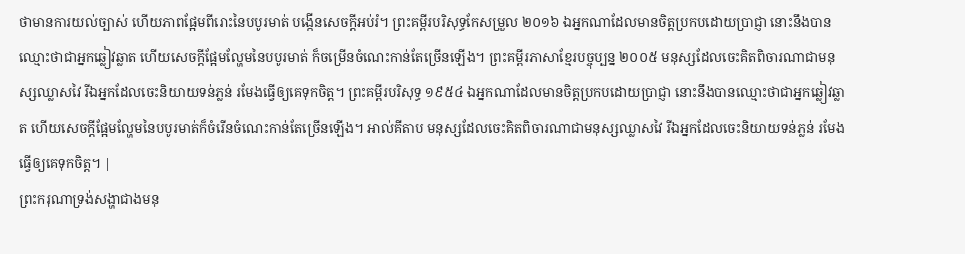ថាមានការយល់ច្បាស់ ហើយភាពផ្អែមពីរោះនៃបបូរមាត់ បង្កើនសេចក្ដីអប់រំ។ ព្រះគម្ពីរបរិសុទ្ធកែសម្រួល ២០១៦ ឯអ្នកណាដែលមានចិត្តប្រកបដោយប្រាជ្ញា នោះនឹងបានឈ្មោះថាជាអ្នកឆ្លៀវឆ្លាត ហើយសេចក្ដីផ្អែមល្ហែមនៃបបូរមាត់ ក៏ចម្រើនចំណេះកាន់តែច្រើនឡើង។ ព្រះគម្ពីរភាសាខ្មែរបច្ចុប្បន្ន ២០០៥ មនុស្សដែលចេះគិតពិចារណាជាមនុស្សឈ្លាសវៃ រីឯអ្នកដែលចេះនិយាយទន់ភ្លន់ រមែងធ្វើឲ្យគេទុកចិត្ត។ ព្រះគម្ពីរបរិសុទ្ធ ១៩៥៤ ឯអ្នកណាដែលមានចិត្តប្រកបដោយប្រាជ្ញា នោះនឹងបានឈ្មោះថាជាអ្នកឆ្លៀវឆ្លាត ហើយសេចក្ដីផ្អែមល្ហែមនៃបបូរមាត់ក៏ចំរើនចំណេះកាន់តែច្រើនឡើង។ អាល់គីតាប មនុស្សដែលចេះគិតពិចារណាជាមនុស្សឈ្លាសវៃ រីឯអ្នកដែលចេះនិយាយទន់ភ្លន់ រមែងធ្វើឲ្យគេទុកចិត្ត។ |
ព្រះករុណាទ្រង់សង្ហាជាងមនុ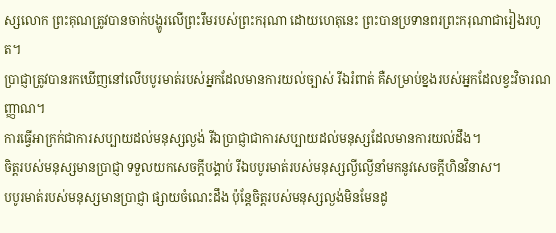ស្សលោក ព្រះគុណត្រូវបានចាក់បង្ហូរលើព្រះរឹមរបស់ព្រះករុណា ដោយហេតុនេះ ព្រះបានប្រទានពរព្រះករុណាជារៀងរហូត។
ប្រាជ្ញាត្រូវបានរកឃើញនៅលើបបូរមាត់របស់អ្នកដែលមានការយល់ច្បាស់ រីឯរំពាត់ គឺសម្រាប់ខ្នងរបស់អ្នកដែលខ្វះវិចារណញ្ញាណ។
ការធ្វើអាក្រក់ជាការសប្បាយដល់មនុស្សល្ងង់ រីឯប្រាជ្ញាជាការសប្បាយដល់មនុស្សដែលមានការយល់ដឹង។
ចិត្តរបស់មនុស្សមានប្រាជ្ញា ទទួលយកសេចក្ដីបង្គាប់ រីឯបបូរមាត់របស់មនុស្សល្ងីល្ងើនាំមកនូវសេចក្ដីហិនវិនាស។
បបូរមាត់របស់មនុស្សមានប្រាជ្ញា ផ្សាយចំណេះដឹង ប៉ុន្តែចិត្តរបស់មនុស្សល្ងង់មិនមែនដូ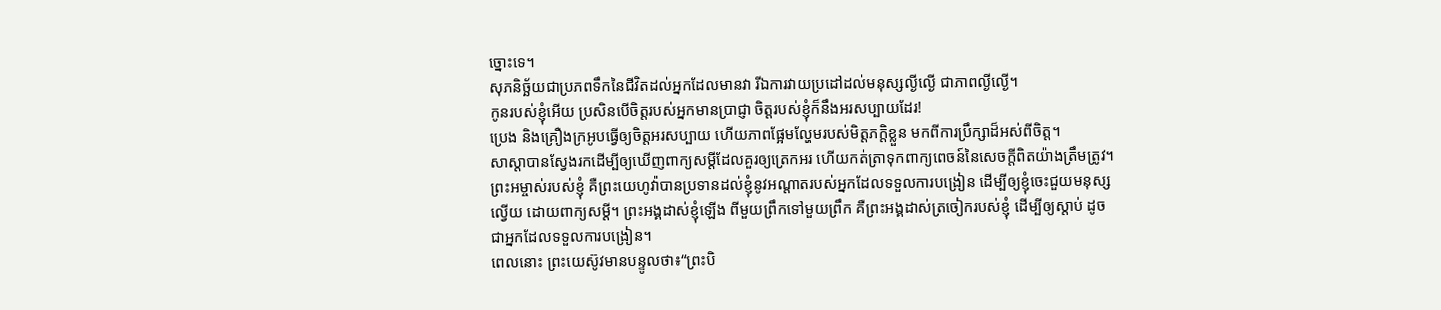ច្នោះទេ។
សុភនិច្ឆ័យជាប្រភពទឹកនៃជីវិតដល់អ្នកដែលមានវា រីឯការវាយប្រដៅដល់មនុស្សល្ងីល្ងើ ជាភាពល្ងីល្ងើ។
កូនរបស់ខ្ញុំអើយ ប្រសិនបើចិត្តរបស់អ្នកមានប្រាជ្ញា ចិត្តរបស់ខ្ញុំក៏នឹងអរសប្បាយដែរ!
ប្រេង និងគ្រឿងក្រអូបធ្វើឲ្យចិត្តអរសប្បាយ ហើយភាពផ្អែមល្ហែមរបស់មិត្តភក្ដិខ្លួន មកពីការប្រឹក្សាដ៏អស់ពីចិត្ត។
សាស្ដាបានស្វែងរកដើម្បីឲ្យឃើញពាក្យសម្ដីដែលគួរឲ្យត្រេកអរ ហើយកត់ត្រាទុកពាក្យពេចន៍នៃសេចក្ដីពិតយ៉ាងត្រឹមត្រូវ។
ព្រះអម្ចាស់របស់ខ្ញុំ គឺព្រះយេហូវ៉ាបានប្រទានដល់ខ្ញុំនូវអណ្ដាតរបស់អ្នកដែលទទួលការបង្រៀន ដើម្បីឲ្យខ្ញុំចេះជួយមនុស្សល្វើយ ដោយពាក្យសម្ដី។ ព្រះអង្គដាស់ខ្ញុំឡើង ពីមួយព្រឹកទៅមួយព្រឹក គឺព្រះអង្គដាស់ត្រចៀករបស់ខ្ញុំ ដើម្បីឲ្យស្ដាប់ ដូចជាអ្នកដែលទទួលការបង្រៀន។
ពេលនោះ ព្រះយេស៊ូវមានបន្ទូលថា៖“ព្រះបិ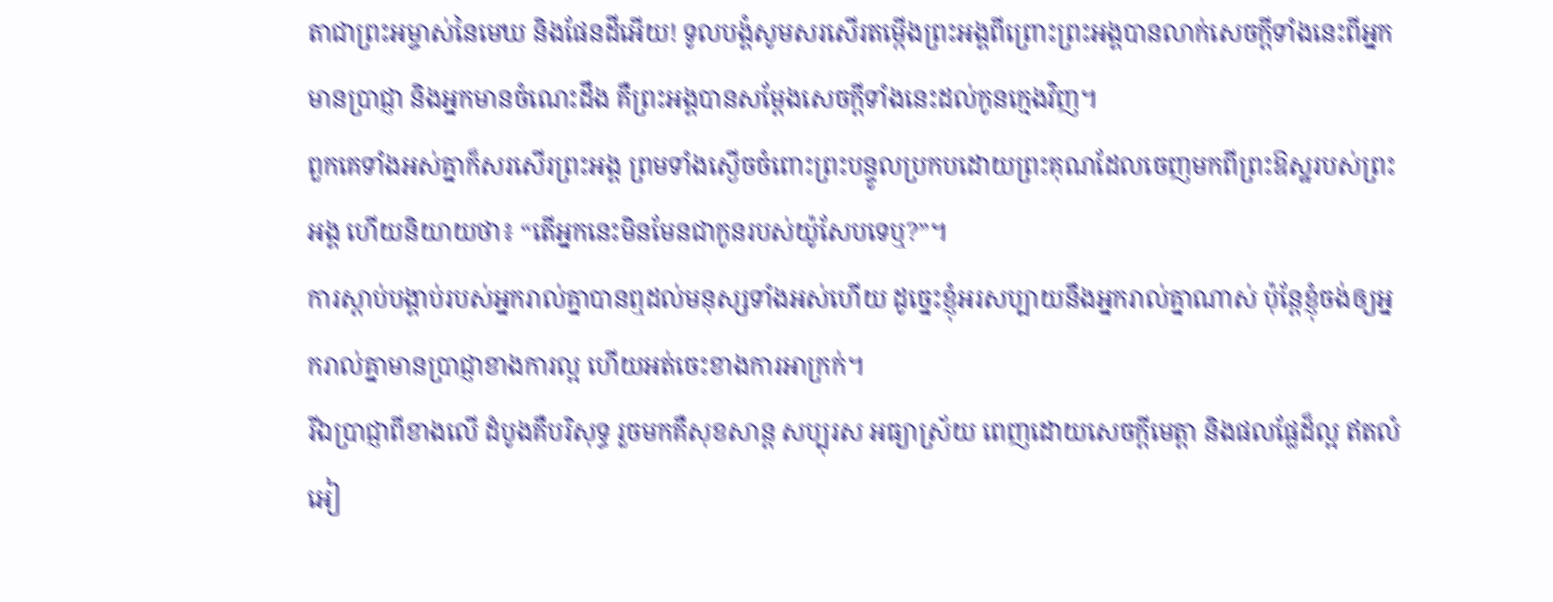តាជាព្រះអម្ចាស់នៃមេឃ និងផែនដីអើយ! ទូលបង្គំសូមសរសើរតម្កើងព្រះអង្គពីព្រោះព្រះអង្គបានលាក់សេចក្ដីទាំងនេះពីអ្នកមានប្រាជ្ញា និងអ្នកមានចំណេះដឹង គឺព្រះអង្គបានសម្ដែងសេចក្ដីទាំងនេះដល់កូនក្មេងវិញ។
ពួកគេទាំងអស់គ្នាក៏សរសើរព្រះអង្គ ព្រមទាំងស្ងើចចំពោះព្រះបន្ទូលប្រកបដោយព្រះគុណដែលចេញមកពីព្រះឱស្ឋរបស់ព្រះអង្គ ហើយនិយាយថា៖ “តើអ្នកនេះមិនមែនជាកូនរបស់យ៉ូសែបទេឬ?”។
ការស្ដាប់បង្គាប់របស់អ្នករាល់គ្នាបានឮដល់មនុស្សទាំងអស់ហើយ ដូច្នេះខ្ញុំអរសប្បាយនឹងអ្នករាល់គ្នាណាស់ ប៉ុន្តែខ្ញុំចង់ឲ្យអ្នករាល់គ្នាមានប្រាជ្ញាខាងការល្អ ហើយអត់ចេះខាងការអាក្រក់។
រីឯប្រាជ្ញាពីខាងលើ ដំបូងគឺបរិសុទ្ធ រួចមកគឺសុខសាន្ត សប្បុរស អធ្យាស្រ័យ ពេញដោយសេចក្ដីមេត្តា និងផលផ្លែដ៏ល្អ ឥតលំអៀ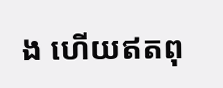ង ហើយឥតពុ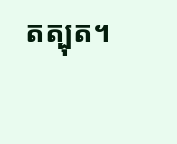តត្បុត។